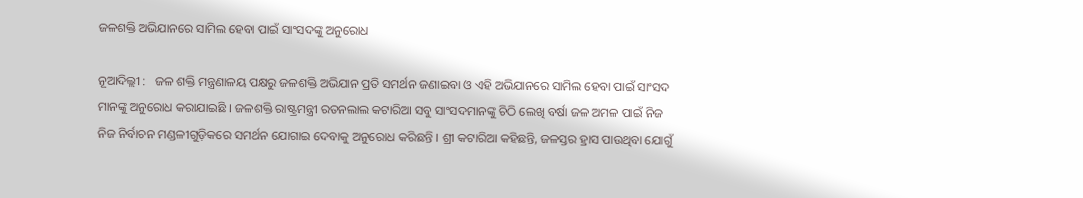ଜଳଶକ୍ତି ଅଭିଯାନରେ ସାମିଲ ହେବା ପାଇଁ ସାଂସଦଙ୍କୁ ଅନୁରୋଧ

ନୂଆଦିଲ୍ଲୀ :   ଜଳ ଶକ୍ତି ମନ୍ତ୍ରଣାଳୟ ପକ୍ଷରୁ ଜଳଶକ୍ତି ଅଭିଯାନ ପ୍ରତି ସମର୍ଥନ ଜଣାଇବା ଓ ଏହି ଅଭିଯାନରେ ସାମିଲ ହେବା ପାଇଁ ସାଂସଦ ମାନଙ୍କୁ ଅନୁରୋଧ କରାଯାଇଛି । ଜଳଶକ୍ତି ରାଷ୍ଟ୍ରମନ୍ତ୍ରୀ ରତନଲାଲ କଟାରିଆ ସବୁ ସାଂସଦମାନଙ୍କୁ ଚିଠି ଲେଖି ବର୍ଷା ଜଳ ଅମଳ ପାଇଁ ନିଜ ନିଜ ନିର୍ବାଚନ ମଣ୍ଡଳୀଗୁଡ଼ିକରେ ସମର୍ଥନ ଯୋଗାଇ ଦେବାକୁ ଅନୁରୋଧ କରିଛନ୍ତି । ଶ୍ରୀ କଟାରିଆ କହିଛନ୍ତି, ଜଳସ୍ତର ହ୍ରାସ ପାଉଥିବା ଯୋଗୁଁ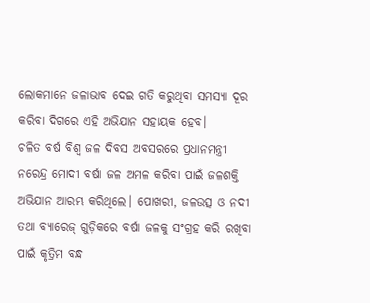ଲୋକମାନେ ଜଳାଭାବ ଦେଇ ଗତି କରୁଥିବା ସମସ୍ୟା ଦୂର କରିବା ଦିଗରେ ଏହି ଅଭିଯାନ ସହାୟକ ହେବ।
ଚଳିତ ବର୍ଷ ବିଶ୍ୱ ଜଳ ଦିବସ ଅବସରରେ ପ୍ରଧାନମନ୍ତ୍ରୀ ନରେନ୍ଦ୍ର ମୋଦୀ ବର୍ଷା ଜଳ ଅମଳ କରିବା ପାଇଁ ଜଳଶକ୍ତି ଅଭିଯାନ ଆରମ୍ଭ କରିଥିଲେ। ପୋଖରୀ, ଜଳଉତ୍ସ ଓ ନଦୀ ତଥା ବ୍ୟାରେଜ୍‍ ଗୁଡ଼ିକରେ ବର୍ଷା ଜଳକୁ ସଂଗ୍ରହ କରି ରଖିବା ପାଇଁ କୃତ୍ରିମ ବନ୍ଧ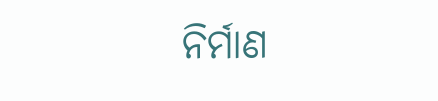ନିର୍ମାଣ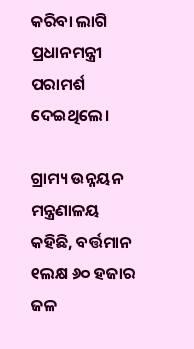କରିବା ଲାଗି ପ୍ରଧାନମନ୍ତ୍ରୀ ପରାମର୍ଶ ଦେଇଥିଲେ।

ଗ୍ରାମ୍ୟ ଉନ୍ନୟନ ମନ୍ତ୍ରଣାଳୟ କହିଛି, ବର୍ତ୍ତମାନ ୧ଲକ୍ଷ ୬୦ ହଜାର ଜଳ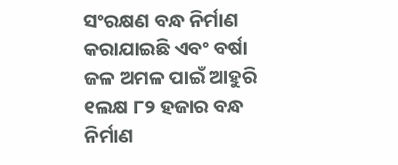ସଂରକ୍ଷଣ ବନ୍ଧ ନିର୍ମାଣ କରାଯାଇଛି ଏବଂ ବର୍ଷା ଜଳ ଅମଳ ପାଇଁ ଆହୁରି ୧ଲକ୍ଷ ୮୨ ହଜାର ବନ୍ଧ ନିର୍ମାଣ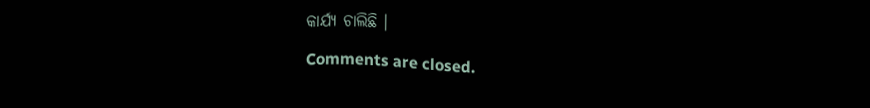କାର୍ଯ୍ୟ ଚାଲିଛି ।

Comments are closed.